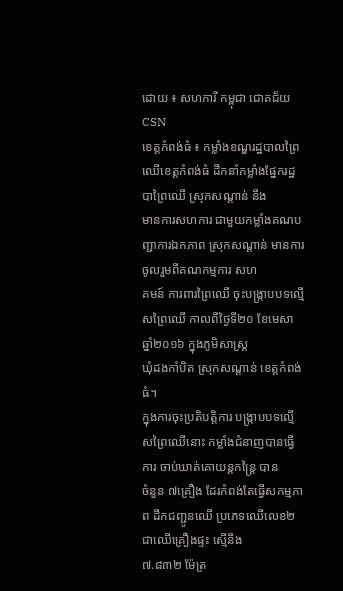ដោយ ៖ សហការី កម្ពុជា ជោគជ័យ CSN
ខេត្តកំពង់ធំ ៖ កម្លាំងខណ្ឌរដ្ឋបាលព្រៃឈើខេត្តកំពង់ធំ ដឹកនាំកម្លាំងផ្នែករដ្ឋបាព្រៃឈើ ស្រុកសណ្ដាន់ នឹង
មានការសហការ ជាមួយកម្លាំងគណបញ្ជាការឯកភាព ស្រុកសណ្ដាន់ មានការចូលរួមពីគណកម្មការ សហ
គមន៍ ការពារព្រៃឈើ ចុះបង្ក្រាបបទល្មើសព្រៃឈើ កាលពីថ្ងៃទី២០ ខែមេសា ឆ្នាំ២០១៦ ក្នុងភូមិសាស្ត្រ
ឃុំដងកាំបិត ស្រុកសណ្ដាន់ ខេត្តកំពង់ធំ។
ក្នុងការចុះប្រតិបត្តិការ បង្ក្រាបបទល្មើសព្រៃឈើនោះ កម្លាំងជំនាញបានធ្វើការ ចាប់ឃាត់គោយន្តកន្ត្រៃ បាន
ចំនួន ៧គ្រឿង ដែរកំពង់តែធ្វើសកម្មភាព ដឹកជញ្ជូនឈើ ប្រភេទឈើលេខ២ ជាឈើគ្រឿងផ្ទះ ស្មើនឹង
៧.៨៣២ ម៉ែត្រ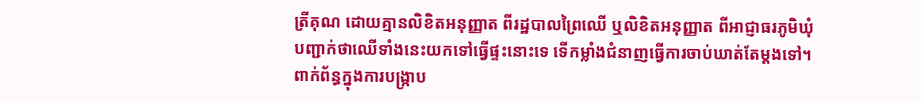ត្រីគុណ ដោយគ្មានលិខិតអនុញ្ញាត ពីរដ្ឋបាលព្រៃឈើ ឬលិខិតអនុញ្ញាត ពីអាជ្ញាធរភូមិឃុំ
បញ្ជាក់ថាឈើទាំងនេះយកទៅធ្វើផ្ទះនោះទេ ទើកម្លាំងជំនាញធ្វើការចាប់ឃាត់តែម្ដងទៅ។
ពាក់ព័ន្ធក្នុងការបង្ក្រាប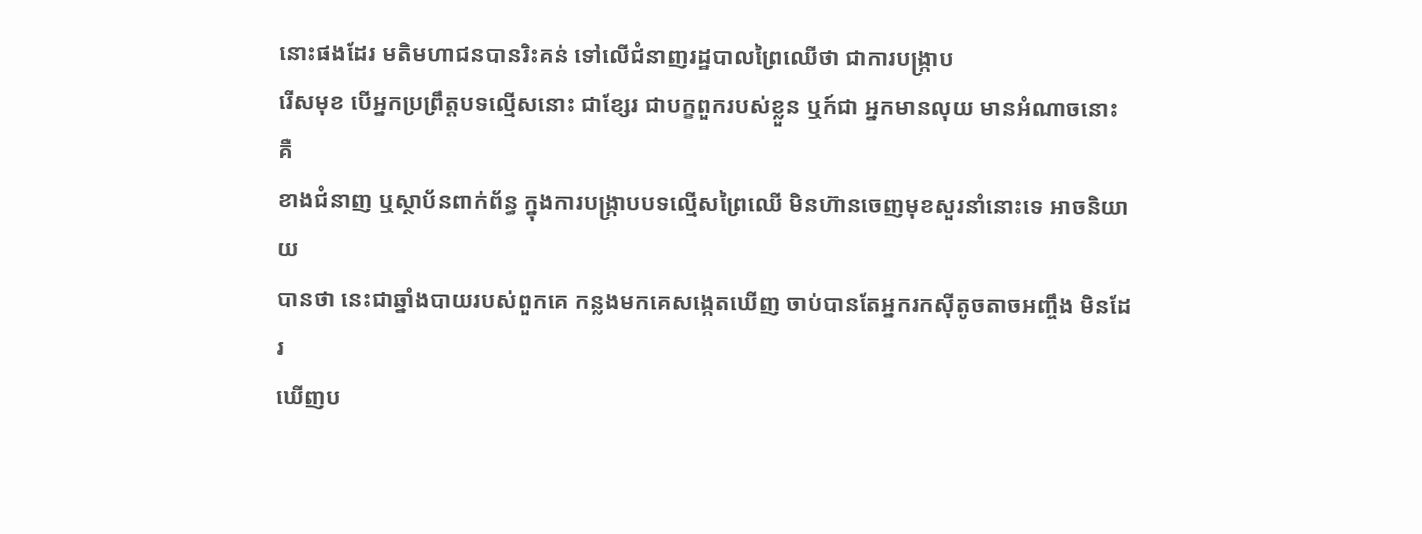នោះផងដែរ មតិមហាជនបានរិះគន់ ទៅលើជំនាញរដ្ឋបាលព្រៃឈើថា ជាការបង្ក្រាប
រើសមុខ បើអ្នកប្រព្រឹត្តបទល្មើសនោះ ជាខ្សែរ ជាបក្ខពួករបស់ខ្លួន ឬក៍ជា អ្នកមានលុយ មានអំណាចនោះ គឺ
ខាងជំនាញ ឬស្ថាប័នពាក់ព័ន្ធ ក្នុងការបង្ក្រាបបទល្មើសព្រៃឈើ មិនហ៊ានចេញមុខសួរនាំនោះទេ អាចនិយាយ
បានថា នេះជាឆ្នាំងបាយរបស់ពួកគេ កន្លងមកគេសង្កេតឃើញ ចាប់បានតែអ្នករកស៊ីតូចតាចអញ្ចឹង មិនដែរ
ឃើញប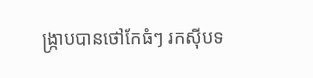ង្ក្រាបបានថៅកែធំៗ រកស៊ីបទ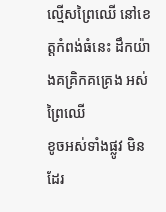ល្មើសព្រៃឈើ នៅខេត្តកំពង់ធំនេះ ដឹកយ៉ាងគគ្រិកគគ្រេង អស់ព្រៃឈើ
ខូចអស់ទាំងផ្លូវ មិនដែរ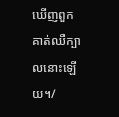ឃើញពួកគាត់ឈឺក្បាលនោះឡើយ។/